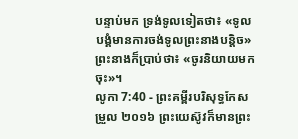បន្ទាប់មក ទ្រង់ទូលទៀតថា៖ «ទូលបង្គំមានការចង់ទូលព្រះនាងបន្តិច» ព្រះនាងក៏ប្រាប់ថា៖ «ចូរនិយាយមកចុះ»។
លូកា 7:40 - ព្រះគម្ពីរបរិសុទ្ធកែសម្រួល ២០១៦ ព្រះយេស៊ូវក៏មានព្រះ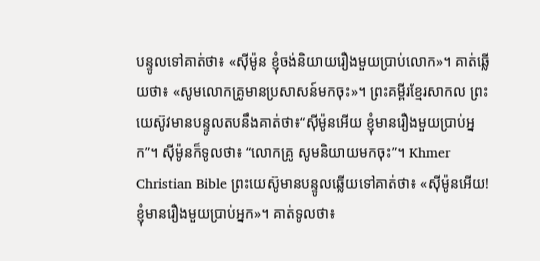បន្ទូលទៅគាត់ថា៖ «ស៊ីម៉ូន ខ្ញុំចង់និយាយរឿងមួយប្រាប់លោក»។ គាត់ឆ្លើយថា៖ «សូមលោកគ្រូមានប្រសាសន៍មកចុះ»។ ព្រះគម្ពីរខ្មែរសាកល ព្រះយេស៊ូវមានបន្ទូលតបនឹងគាត់ថា៖“ស៊ីម៉ូនអើយ ខ្ញុំមានរឿងមួយប្រាប់អ្នក”។ ស៊ីម៉ូនក៏ទូលថា៖ “លោកគ្រូ សូមនិយាយមកចុះ”។ Khmer Christian Bible ព្រះយេស៊ូមានបន្ទូលឆ្លើយទៅគាត់ថា៖ «ស៊ីម៉ូនអើយ! ខ្ញុំមានរឿងមួយប្រាប់អ្នក»។ គាត់ទូលថា៖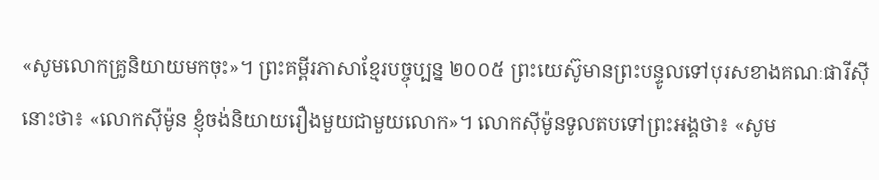«សូមលោកគ្រូនិយាយមកចុះ»។ ព្រះគម្ពីរភាសាខ្មែរបច្ចុប្បន្ន ២០០៥ ព្រះយេស៊ូមានព្រះបន្ទូលទៅបុរសខាងគណៈផារីស៊ីនោះថា៖ «លោកស៊ីម៉ូន ខ្ញុំចង់និយាយរឿងមួយជាមួយលោក»។ លោកស៊ីម៉ូនទូលតបទៅព្រះអង្គថា៖ «សូម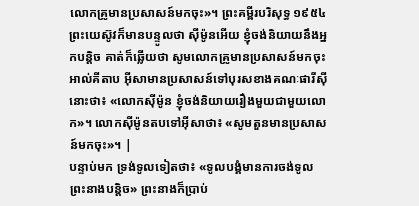លោកគ្រូមានប្រសាសន៍មកចុះ»។ ព្រះគម្ពីរបរិសុទ្ធ ១៩៥៤ ព្រះយេស៊ូវក៏មានបន្ទូលថា ស៊ីម៉ូនអើយ ខ្ញុំចង់និយាយនឹងអ្នកបន្តិច គាត់ក៏ឆ្លើយថា សូមលោកគ្រូមានប្រសាសន៍មកចុះ អាល់គីតាប អ៊ីសាមានប្រសាសន៍ទៅបុរសខាងគណៈផារីស៊ីនោះថា៖ «លោកស៊ីម៉ូន ខ្ញុំចង់និយាយរឿងមួយជាមួយលោក»។ លោកស៊ីម៉ូនតបទៅអ៊ីសាថា៖ «សូមតួនមានប្រសាសន៍មកចុះ»។ |
បន្ទាប់មក ទ្រង់ទូលទៀតថា៖ «ទូលបង្គំមានការចង់ទូលព្រះនាងបន្តិច» ព្រះនាងក៏ប្រាប់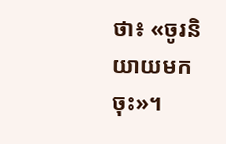ថា៖ «ចូរនិយាយមកចុះ»។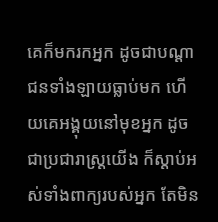គេក៏មករកអ្នក ដូចជាបណ្ដាជនទាំងឡាយធ្លាប់មក ហើយគេអង្គុយនៅមុខអ្នក ដូចជាប្រជារាស្ត្រយើង ក៏ស្តាប់អស់ទាំងពាក្យរបស់អ្នក តែមិន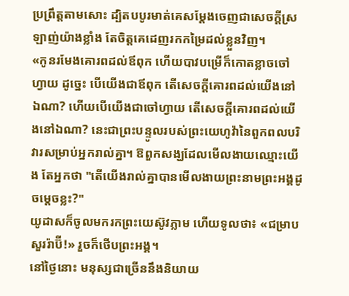ប្រព្រឹត្តតាមសោះ ដ្បិតបបូរមាត់គេសម្ដែងចេញជាសេចក្ដីស្រឡាញ់យ៉ាងខ្លាំង តែចិត្តគេដេញរកកម្រៃដល់ខ្លួនវិញ។
«កូនរមែងគោរពដល់ឪពុក ហើយបាវបម្រើក៏កោតខ្លាចចៅហ្វាយ ដូច្នេះ បើយើងជាឪពុក តើសេចក្ដីគោរពដល់យើងនៅឯណា? ហើយបើយើងជាចៅហ្វាយ តើសេចក្ដីគោរពដល់យើងនៅឯណា? នេះជាព្រះបន្ទូលរបស់ព្រះយេហូវ៉ានៃពួកពលបរិវារសម្រាប់អ្នករាល់គ្នា។ ឱពួកសង្ឃដែលមើលងាយឈ្មោះយើង តែអ្នកថា "តើយើងរាល់គ្នាបានមើលងាយព្រះនាមព្រះអង្គដូចម្ដេចខ្លះ?"
យូដាសក៏ចូលមករកព្រះយេស៊ូវភ្លាម ហើយទូលថា៖ «ជម្រាបសួររ៉ាប៊ី!» រួចក៏ថើបព្រះអង្គ។
នៅថ្ងៃនោះ មនុស្សជាច្រើននឹងនិយាយ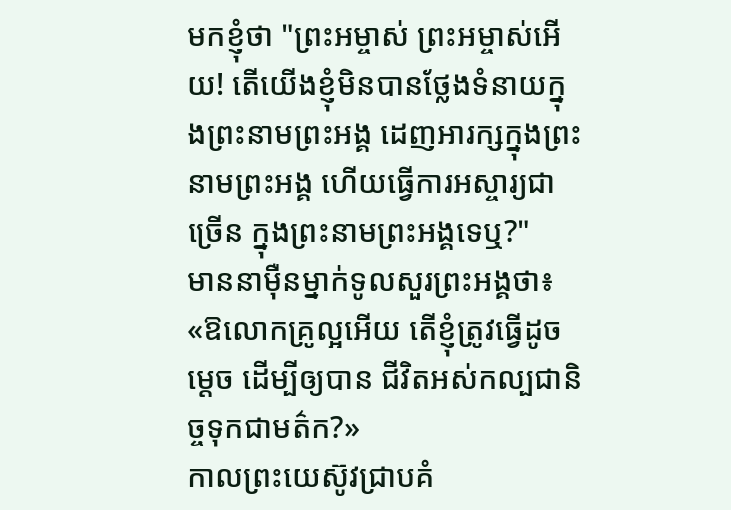មកខ្ញុំថា "ព្រះអម្ចាស់ ព្រះអម្ចាស់អើយ! តើយើងខ្ញុំមិនបានថ្លែងទំនាយក្នុងព្រះនាមព្រះអង្គ ដេញអារក្សក្នុងព្រះនាមព្រះអង្គ ហើយធ្វើការអស្ចារ្យជាច្រើន ក្នុងព្រះនាមព្រះអង្គទេឬ?"
មាននាម៉ឺនម្នាក់ទូលសួរព្រះអង្គថា៖ «ឱលោកគ្រូល្អអើយ តើខ្ញុំត្រូវធ្វើដូចម្តេច ដើម្បីឲ្យបាន ជីវិតអស់កល្បជានិច្ចទុកជាមត៌ក?»
កាលព្រះយេស៊ូវជ្រាបគំ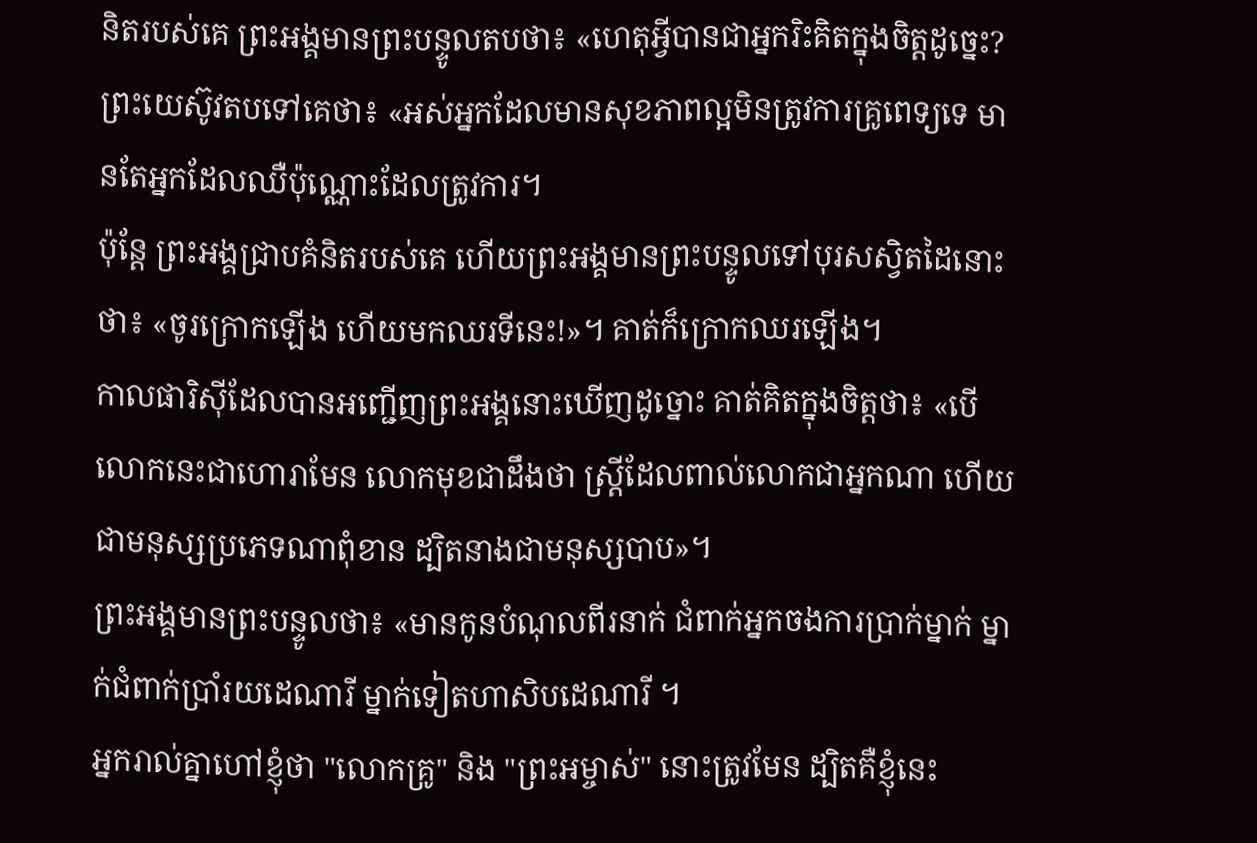និតរបស់គេ ព្រះអង្គមានព្រះបន្ទូលតបថា៖ «ហេតុអ្វីបានជាអ្នករិះគិតក្នុងចិត្តដូច្នេះ?
ព្រះយេស៊ូវតបទៅគេថា៖ «អស់អ្នកដែលមានសុខភាពល្អមិនត្រូវការគ្រូពេទ្យទេ មានតែអ្នកដែលឈឺប៉ុណ្ណោះដែលត្រូវការ។
ប៉ុន្តែ ព្រះអង្គជ្រាបគំនិតរបស់គេ ហើយព្រះអង្គមានព្រះបន្ទូលទៅបុរសស្វិតដៃនោះថា៖ «ចូរក្រោកឡើង ហើយមកឈរទីនេះ!»។ គាត់ក៏ក្រោកឈរឡើង។
កាលផារិស៊ីដែលបានអញ្ជើញព្រះអង្គនោះឃើញដូច្នោះ គាត់គិតក្នុងចិត្តថា៖ «បើលោកនេះជាហោរាមែន លោកមុខជាដឹងថា ស្ត្រីដែលពាល់លោកជាអ្នកណា ហើយជាមនុស្សប្រភេទណាពុំខាន ដ្បិតនាងជាមនុស្សបាប»។
ព្រះអង្គមានព្រះបន្ទូលថា៖ «មានកូនបំណុលពីរនាក់ ជំពាក់អ្នកចងការប្រាក់ម្នាក់ ម្នាក់ជំពាក់ប្រាំរយដេណារី ម្នាក់ទៀតហាសិបដេណារី ។
អ្នករាល់គ្នាហៅខ្ញុំថា "លោកគ្រូ" និង "ព្រះអម្ចាស់" នោះត្រូវមែន ដ្បិតគឺខ្ញុំនេះ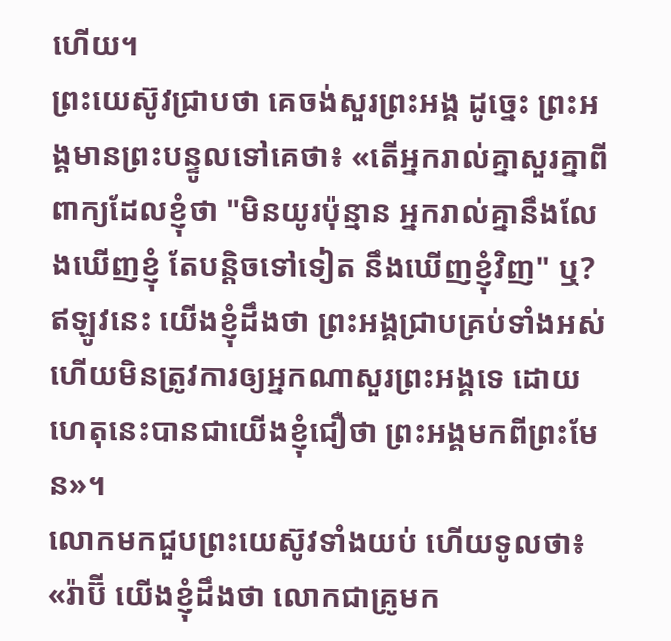ហើយ។
ព្រះយេស៊ូវជ្រាបថា គេចង់សួរព្រះអង្គ ដូច្នេះ ព្រះអង្គមានព្រះបន្ទូលទៅគេថា៖ «តើអ្នករាល់គ្នាសួរគ្នាពីពាក្យដែលខ្ញុំថា "មិនយូរប៉ុន្មាន អ្នករាល់គ្នានឹងលែងឃើញខ្ញុំ តែបន្តិចទៅទៀត នឹងឃើញខ្ញុំវិញ" ឬ?
ឥឡូវនេះ យើងខ្ញុំដឹងថា ព្រះអង្គជ្រាបគ្រប់ទាំងអស់ ហើយមិនត្រូវការឲ្យអ្នកណាសួរព្រះអង្គទេ ដោយហេតុនេះបានជាយើងខ្ញុំជឿថា ព្រះអង្គមកពីព្រះមែន»។
លោកមកជួបព្រះយេស៊ូវទាំងយប់ ហើយទូលថា៖ «រ៉ាប៊ី យើងខ្ញុំដឹងថា លោកជាគ្រូមក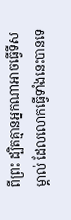ពីព្រះ ដ្បិតគ្មានអ្នកណាអាចធ្វើទីសម្គាល់ ដែលលោកធ្វើទាំងនេះបានទេ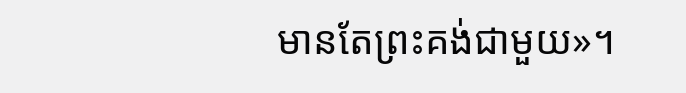មានតែព្រះគង់ជាមួយ»។